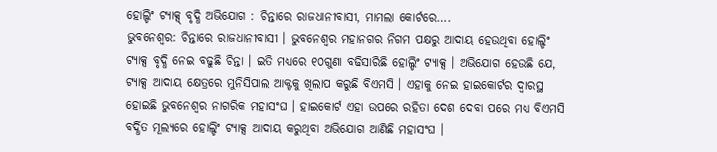ହୋଲ୍ଡିଂ ଟ୍ୟାକ୍ସ୍ ବୃଦ୍ଧି ଅଭିଯୋଗ : ଚିନ୍ତାରେ ରାଜଧାନୀବାସୀ, ମାମଲା କୋର୍ଟରେ….
ଭୁବନେଶ୍ୱର: ଚିନ୍ତାରେ ରାଜଧାନୀବାସୀ । ଭୁବନେଶ୍ୱର ମହାନଗର ନିଗମ ପକ୍ଷରୁ ଆଦାୟ ହେଉଥିବା ହୋଲ୍ଡିଂ ଟ୍ୟାକ୍ସ ବୃଦ୍ଧି ନେଇ ବଢୁଛି ଚିନ୍ତା । ଇତି ମଧ୍ୟରେ ୧୦ଗୁଣା ବଢିସାରିଛି ହୋଲ୍ଡିଂ ଟ୍ୟାକ୍ସ । ଅଭିଯୋଗ ହେଉଛି ଯେ, ଟ୍ୟାକ୍ସ ଆଦାୟ କ୍ଷେତ୍ରରେ ମୁନିସିପାଲ ଆକ୍ଟକୁ ଖିଲାପ କରୁଛି ବିଏମସି । ଏହାକୁ ନେଇ ହାଇକୋର୍ଟର ଦ୍ବାରସ୍ଥ ହୋଇଛି ଭୁବନେଶ୍ବର ନାଗରିକ ମହାସଂଘ । ହାଇକୋର୍ଟ ଏହା ଉପରେ ରହିତା ଦେଶ ଦେବା ପରେ ମଧ୍ୟ ବିଏମସି ବର୍ଦ୍ଧିତ ମୂଲ୍ୟରେ ହୋଲ୍ଡିଂ ଟ୍ୟାକ୍ସ ଆଦାୟ କରୁଥିବା ଅଭିଯୋଗ ଆଣିଛି ମହାସଂଘ ।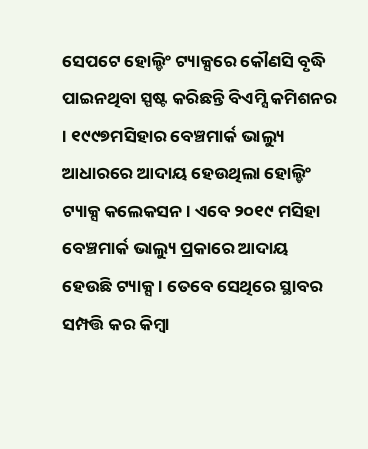ସେପଟେ ହୋଲ୍ଡିଂ ଟ୍ୟାକ୍ସରେ କୌଣସି ବୃଦ୍ଧି ପାଇନଥିବା ସ୍ପଷ୍ଟ କରିଛନ୍ତି ବିଏମ୍ସି କମିଶନର । ୧୯୯୭ମସିହାର ବେଞ୍ଚମାର୍କ ଭାଲ୍ୟୁ ଆଧାରରେ ଆଦାୟ ହେଉଥିଲା ହୋଲ୍ଡିଂ ଟ୍ୟାକ୍ସ କଲେକସନ । ଏବେ ୨୦୧୯ ମସିହା ବେଞ୍ଚମାର୍କ ଭାଲ୍ୟୁ ପ୍ରକାରେ ଆଦାୟ ହେଉଛି ଟ୍ୟାକ୍ସ । ତେବେ ସେଥିରେ ସ୍ଥାବର ସମ୍ପତ୍ତି କର କିମ୍ବା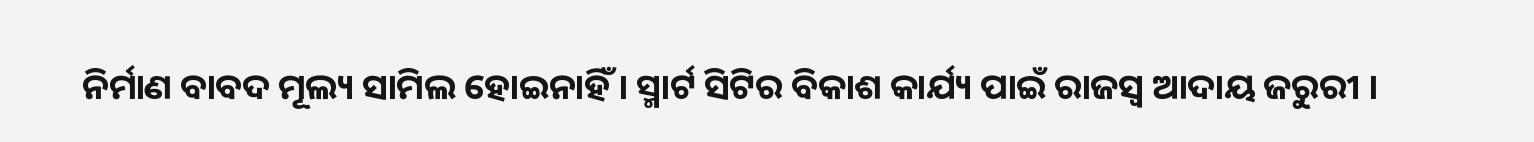ନିର୍ମାଣ ବାବଦ ମୂଲ୍ୟ ସାମିଲ ହୋଇନାହିଁ । ସ୍ମାର୍ଟ ସିଟିର ବିକାଶ କାର୍ଯ୍ୟ ପାଇଁ ରାଜସ୍ୱ ଆଦାୟ ଜରୁରୀ ।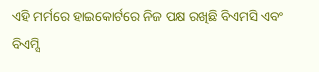ଏହି ମର୍ମରେ ହାଇକୋର୍ଟରେ ନିଜ ପକ୍ଷ ରଖିଛି ବିଏମସି ଏବଂ ବିଏମ୍ସି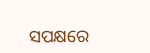ସପକ୍ଷରେ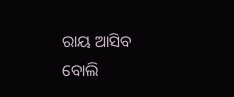ରାୟ ଆସିବ ବୋଲି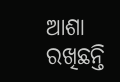ଆଶା ରଖିଛନ୍ତି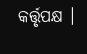କର୍ତ୍ତୃପକ୍ଷ ।